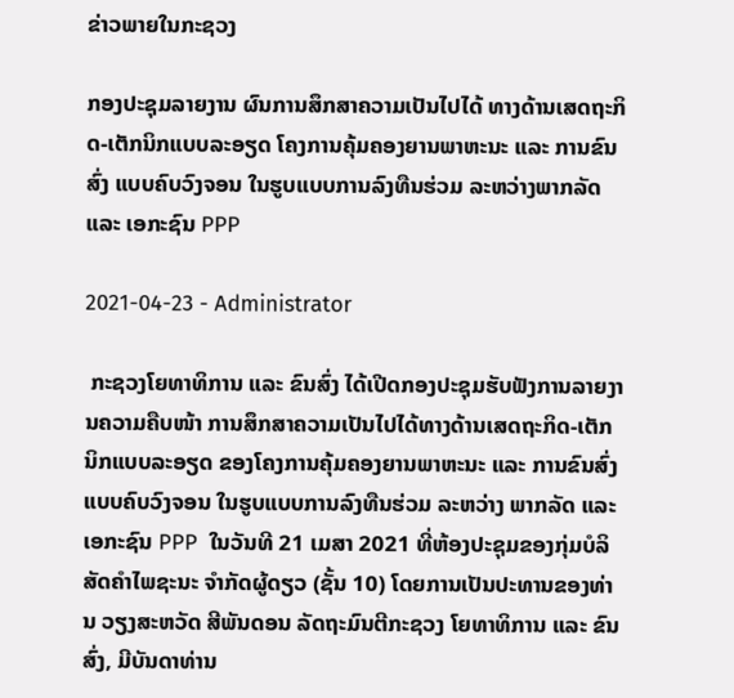ຂ່າວພາຍໃນກະຊວງ

ກອງປະຊຸມລາຍງານ ຜົນການສຶກສາຄວາມເປັນໄປໄດ້ ທາງດ້ານເສດຖະກິດ-ເຕັກນິກແບບລະອຽດ ໂຄງການຄຸ້ມຄອງຍານພາຫະນະ ແລະ ການຂົນສົ່ງ ແບບຄົບວົງຈອນ ໃນຮູບແບບການລົງທືນຮ່ວມ ລະຫວ່າງພາກລັດ ແລະ ເອກະຊົນ PPP

2021-04-23 - Administrator

 ກະຊວງໂຍທາທິການ ແລະ ຂົນສົ່ງ ໄດ້ເປີດກອງປະຊຸມຮັບຟັງການລາຍງານຄວາມຄືບໜ້າ ການສຶກສາຄວາມເປັນໄປໄດ້ທາງດ້ານເສດຖະກິດ-ເຕັກນິກແບບລະອຽດ ຂອງໂຄງການຄຸ້ມຄອງຍານພາຫະນະ ແລະ ການຂົນສົ່ງ ແບບຄົບວົງຈອນ ໃນຮູບແບບການລົງທືນຮ່ວມ ລະຫວ່າງ ພາກລັດ ແລະ ເອກະຊົນ PPP  ໃນວັນທີ 21 ເມສາ 2021 ທີ່ຫ້ອງປະຊຸມຂອງກຸ່ມບໍລິສັດຄຳໄພຊະນະ ຈຳກັດຜູ້ດຽວ (ຊັ້ນ 10) ໂດຍການເປັນປະທານຂອງທ່ານ ວຽງສະຫວັດ ສີພັນດອນ ລັດຖະມົນຕີກະຊວງ ໂຍທາທິການ ແລະ ຂົນສົ່ງ, ມີບັນດາທ່ານ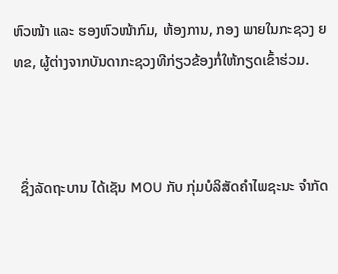ຫົວໜ້າ ແລະ ຮອງຫົວໜ້າກົມ, ຫ້ອງການ, ກອງ ພາຍໃນກະຊວງ ຍທຂ, ຜູ້ຕ່າງຈາກບັນດາກະຊວງທີກ່ຽວຂ້ອງກໍ່ໃຫ້ກຽດເຂົ້າຮ່ວມ.



  ຊຶ່ງລັດຖະບານ ໄດ້ເຊັນ MOU ກັບ ກຸ່ມບໍລິສັດຄໍາໄພຊະນະ ຈໍາກັດ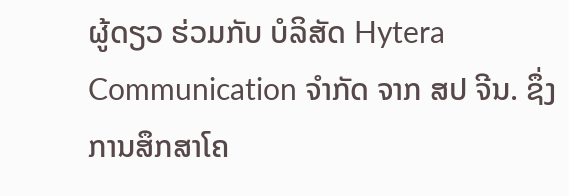ຜູ້ດຽວ ຮ່ວມກັບ ບໍລິສັດ Hytera Communication ຈໍາກັດ ຈາກ ສປ ຈີນ. ຊຶ່ງການສຶກສາໂຄ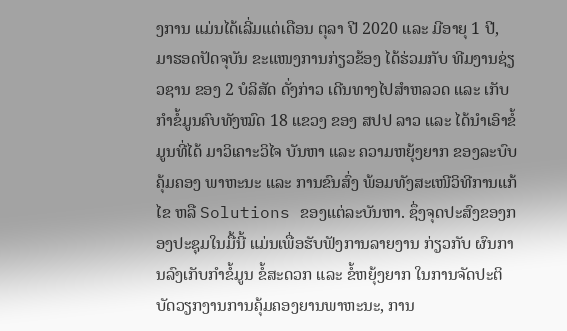ງການ ແມ່ນໄດ້ເລີ່ມແຕ່ເດືອນ ຕຸລາ ປີ 2020 ແລະ ມີອາຍຸ 1 ປີ, ມາຮອດປັດຈຸບັນ ຂະແໜງການກ່ຽວຂ້ອງ ໄດ້ຮ່ວມກັບ ທີມງານຊ່ຽວຊານ ຂອງ 2 ບໍລິສັດ ດັ່ງກ່າວ ເດີນທາງໄປສຳຫລວດ ແລະ ເກັບກຳຂໍ້ມູນຄົບທັງໝົດ 18 ແຂວງ ຂອງ ສປປ ລາວ ແລະ ໄດ້ນຳເອົາຂໍ້ມູນທີ່ໄດ້ ມາວິເຄາະວິໄຈ ບັນຫາ ແລະ ຄວາມຫຍຸ້ງຍາກ ຂອງລະບົບຄຸ້ມຄອງ ພາຫະນະ ແລະ ການຂົນສົ່ງ ພ້ອມທັງສະເໜີວິທີການແກ້ໄຂ ຫລື Solutions ຂອງແຕ່ລະບັນຫາ. ຊຶ່ງຈຸດປະສົງຂອງກອງປະຊຸມໃນມື້ນີ້ ແມ່ນເພື່ອຮັບຟັງການລາຍງານ ກ່ຽວກັບ ຜົນການລົງເກັບກໍາຂໍ້ມູນ ຂໍ້ສະດວກ ແລະ ຂໍ້ຫຍຸ້ງຍາກ ໃນການຈັດປະຕິບັດວຽກງານການຄຸ້ມຄອງຍານພາຫະນະ, ການ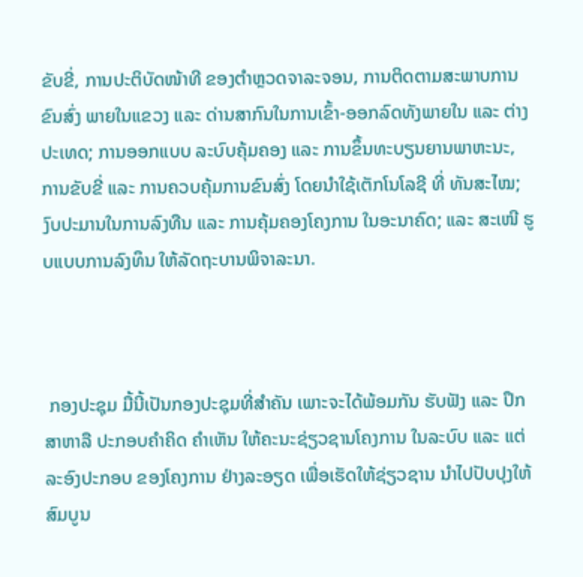ຂັບຂີ່, ການປະຕິບັດໜ້າທີ ຂອງຕໍາຫຼວດຈາລະຈອນ, ການຕິດຕາມສະພາບການຂົນສົ່ງ ພາຍໃນແຂວງ ແລະ ດ່ານສາກົນໃນການເຂົ້າ-ອອກລົດທັງພາຍໃນ ແລະ ຕ່າງປະເທດ; ການອອກແບບ ລະບົບຄຸ້ມຄອງ ແລະ ການຂຶ້ນທະບຽນຍານພາຫະນະ, ການຂັບຂີ່ ແລະ ການຄວບຄຸ້ມການຂົນສົ່ງ ໂດຍນໍາໃຊ້ເຕັກໂນໂລຊີ ທີ່ ທັນສະໄໝ; ງົບປະມານໃນການລົງທືນ ແລະ ການຄຸ້ມຄອງໂຄງການ ໃນອະນາຄົດ; ແລະ ສະເໜີ ຮູບແບບການລົງທຶນ ໃຫ້ລັດຖະບານພິຈາລະນາ.



 ກອງປະຊຸມ ມື້ນີ້ເປັນກອງປະຊຸມທີ່ສຳຄັນ ເພາະຈະໄດ້ພ້ອມກັນ ຮັບຟັງ ແລະ ປຶກສາຫາລື ປະກອບຄຳຄິດ ຄຳເຫັນ ໃຫ້ຄະນະຊ່ຽວຊານໂຄງການ ໃນລະບົບ ແລະ ແຕ່ລະອົງປະກອບ ຂອງໂຄງການ ຢ່າງລະອຽດ ເພື່ອເຮັດໃຫ້ຊ່ຽວຊານ ນຳໄປປັບປຸງໃຫ້ສົມບູນ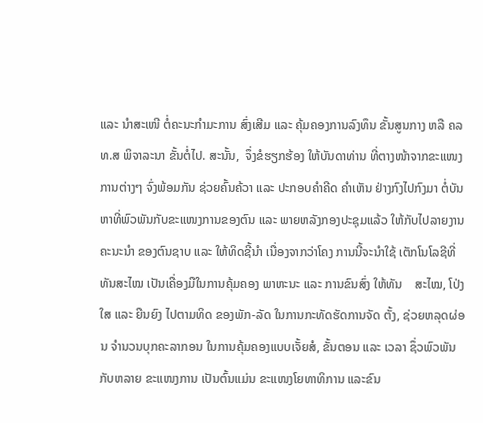ແລະ ນຳສະເໜີ ຕໍ່ຄະນະກຳມະການ ສົ່ງເສີມ ແລະ ຄຸ້ມຄອງການລົງທຶນ ຂັ້ນສູນກາງ ຫລື ຄລທ.ສ ພິຈາລະນາ ຂັ້ນຕໍ່ໄປ. ສະນັ້ນ,  ຈຶ່ງຂໍຮຽກຮ້ອງ ໃຫ້ບັນດາທ່ານ ທີ່ຕາງໜ້າຈາກຂະແໜງການຕ່າງໆ ຈົ່ງພ້ອມກັນ ຊ່ວຍຄົ້ນຄ້ວາ ແລະ ປະກອບຄຳຄີດ ຄຳເຫັນ ຢ່າງກົງໄປກົງມາ ຕໍ່ບັນຫາທີ່ພົວພັນກັບຂະແໜງການຂອງຕົນ ແລະ ພາຍຫລັງກອງປະຊຸມແລ້ວ ໃຫ້ກັບໄປລາຍງານຄະນະນຳ ຂອງຕົນຊາບ ແລະ ໃຫ້ທິດຊີ້ນຳ ເນື່ອງຈາກວ່າໂຄງ ການນີ້ຈະນຳໃຊ້ ເຕັກໂນໂລຊີທີ່ທັນສະໄໝ ເປັນເຄື່ອງມືໃນການຄຸ້ມຄອງ ພາຫະນະ ແລະ ການຂົນສົ່ງ ໃຫ້ທັນ    ສະໄໝ, ໂປ່ງໃສ ແລະ ຍືນຍົງ ໄປຕາມທິດ ຂອງພັກ-ລັດ ໃນການກະທັດຮັດການຈັດ ຕັ້ງ, ຊ່ວຍຫລຸດຜ່ອນ ຈຳນວນບຸກຄະລາກອນ ໃນການຄຸ້ມຄອງແບບເຈັ້ຍສໍ, ຂັ້ນຕອນ ແລະ ເວລາ ຊຶ່ວພົວພັນກັບຫລາຍ ຂະແໜງການ ເປັນຕົ້ນແມ່ນ ຂະແໜງໂຍທາທິການ ແລະຂົນ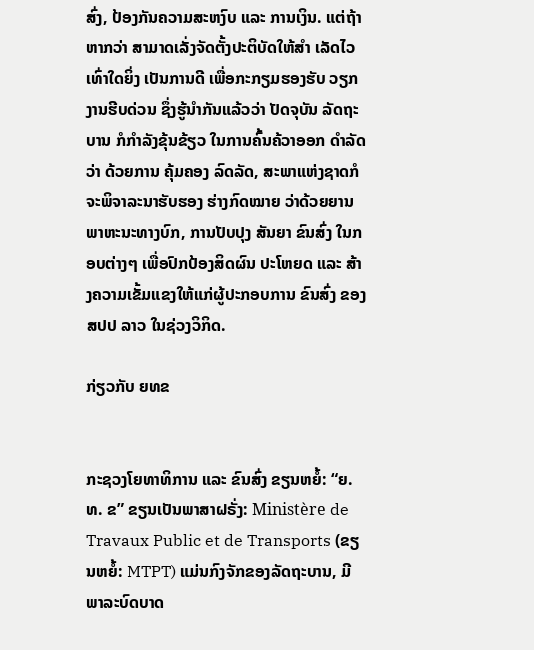ສົ່ງ, ປ້ອງກັນຄວາມສະຫງົບ ແລະ ການເງິນ. ແຕ່ຖ້າຫາກວ່າ ສາມາດເລັ່ງຈັດຕັ້ງປະຕິບັດໃຫ້ສຳ ເລັດໄວ ເທົ່າໃດຍິ່ງ ເປັນການດີ ເພື່ອກະກຽມຮອງຮັບ ວຽກງານຮີບດ່ວນ ຊຶ່ງຮູ້ນຳກັນແລ້ວວ່າ ປັດຈຸບັນ ລັດຖະບານ ກໍກຳລັງຂຸ້ນຂ້ຽວ ໃນການຄົ້ນຄ້ວາອອກ ດຳລັດວ່າ ດ້ວຍການ ຄຸ້ມຄອງ ລົດລັດ, ສະພາແຫ່ງຊາດກໍຈະພິຈາລະນາຮັບຮອງ ຮ່າງກົດໝາຍ ວ່າດ້ວຍຍານພາຫະນະທາງບົກ, ການປັບປຸງ ສັນຍາ ຂົນສົ່ງ ໃນກອບຕ່າງໆ ເພື່ອປົກປ້ອງສິດຜົນ ປະໂຫຍດ ແລະ ສ້າງຄວາມເຂັ້ມແຂງໃຫ້ແກ່ຜູ້ປະກອບການ ຂົນສົ່ງ ຂອງ ສປປ ລາວ ໃນຊ່ວງວິກິດ.

ກ່ຽວກັບ ຍທຂ


ກະຊວງໂຍທາທິການ ແລະ ຂົນສົ່ງ ຂຽນຫຍໍ້: “ຍ. ທ. ຂ” ຂຽນເປັນພາສາຝຣັ່ງ: Ministère de Travaux Public et de Transports (ຂຽນຫຍໍ້: MTPT) ແມ່ນກົງຈັກຂອງລັດຖະບານ, ມີພາລະບົດບາດ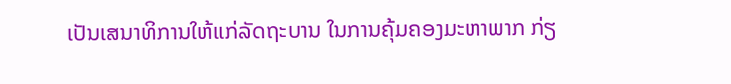ເປັນເສນາທິການໃຫ້ແກ່ລັດຖະບານ ໃນການຄຸ້ມຄອງມະຫາພາກ ກ່ຽ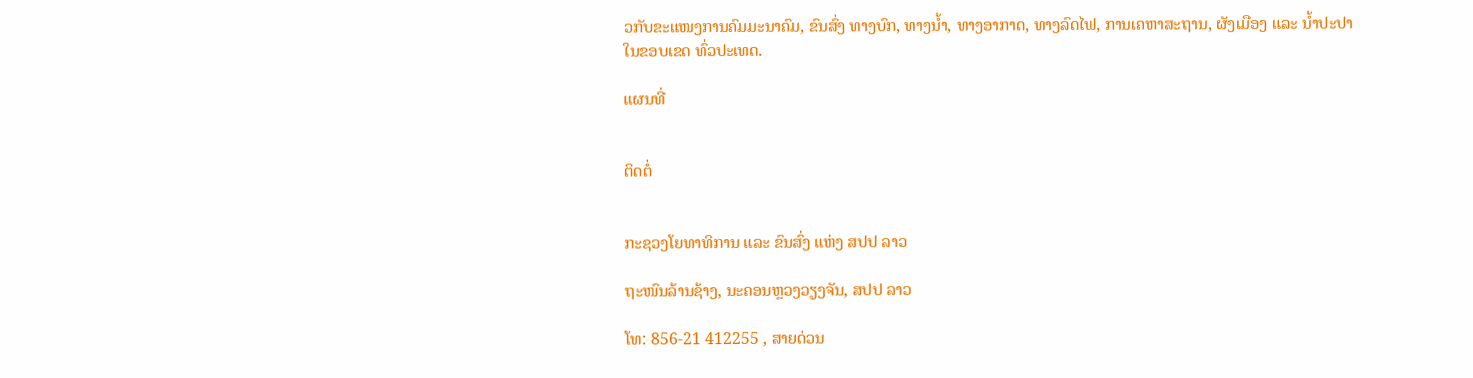ວກັບຂະແໜງການຄົມມະນາຄົມ, ຂົນສົ່ງ ທາງບົກ, ທາງນ້ຳ, ທາງອາກາດ, ທາງລົດໄຟ, ການເຄຫາສະຖານ, ຜັງເມືອງ ແລະ ນ້ຳປະປາ ໃນຂອບເຂດ ທົ່ວປະເທດ.

ແຜນທີ່


ຕິດຕໍ່


ກະຊວງໂຍທາທິການ ແລະ ຂົນສົ່ງ ແຫ່ງ ສປປ ລາວ

ຖະໜົນລ້ານຊ້າງ, ນະຄອນຫຼວງວຽງຈັນ, ສປປ ລາວ

ໂທ: 856-21 412255 , ສາຍດ່ວນ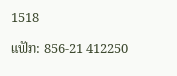1518

ແຟັກ: 856-21 412250